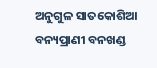ଅନୁଗୁଳ ସାତକୋଶିଆ ବନ୍ୟପ୍ରାଣୀ ବନଖଣ୍ଡ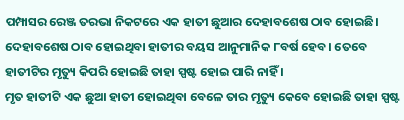ପମ୍ପାସର ରେଞ୍ଜ ତରଭା ନିକଟରେ ଏକ ହାତୀ ଛୁଆର ଦେହାବଶେଷ ଠାବ ହୋଇଛି। ଦେହାବଶେଷ ଠାବ ହୋଇଥିବା ହାତୀର ବୟସ ଆନୁମାନିକ ୮ବର୍ଷ ହେବ। ତେବେ ହାତୀଟିର ମୃତ୍ୟୁ କିପରି ହୋଇଛି ତାହା ସ୍ପଷ୍ଟ ହୋଇ ପାରି ନାହିଁ ।
ମୃତ ହାତୀଟି ଏକ ଛୁଆ ହାତୀ ହୋଇଥିବା ବେଳେ ତାର ମୃତ୍ୟୁ କେବେ ହୋଇଛି ତାହା ସ୍ପଷ୍ଟ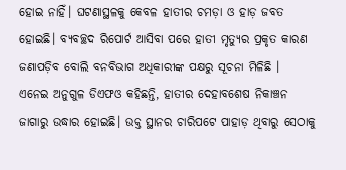ହୋଇ ନାହିଁ। ଘଟଣାସ୍ଥଳକୁ କେବଳ ହାତୀର ଚମଡ଼ା ଓ ହାଡ଼ ଜବତ ହୋଇଛି। ବ୍ୟବଚ୍ଛଦ ରିପୋର୍ଟ ଆସିବା ପରେ ହାତୀ ମୃତ୍ୟୁର ପ୍ରକୃତ କାରଣ ଜଣାପଡ଼ିବ ବୋଲି ବନବିଭାଗ ଅଧିକାରୀଙ୍କ ପକ୍ଷରୁ ସୂଚନା ମିଳିଛି ।
ଏନେଇ ଅନୁଗୁଳ ଡିଏଫଓ କହିଛନ୍ତି, ହାତୀର ଦେହାବଶେଷ ନିକାଞ୍ଚନ ଜାଗାରୁ ଉଦ୍ଧାର ହୋଇଛି। ଉକ୍ତ ସ୍ଥାନର ଚାରିପଟେ ପାହାଡ଼ ଥିବାରୁ ସେଠାକୁ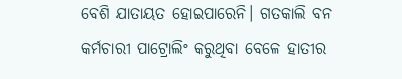ବେଶି ଯାତାୟତ ହୋଇପାରେନି। ଗତକାଲି ବନ କର୍ମଚାରୀ ପାଟ୍ରୋଲିଂ କରୁଥିବା ବେଳେ ହାତୀର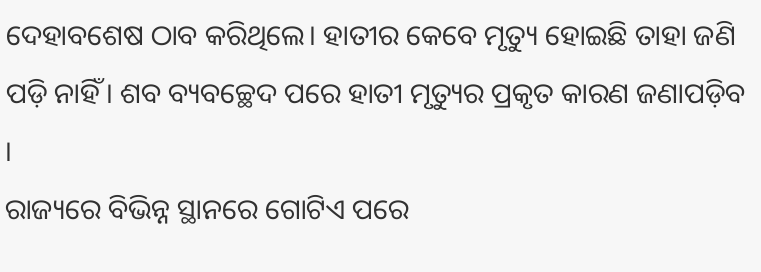ଦେହାବଶେଷ ଠାବ କରିଥିଲେ। ହାତୀର କେବେ ମୃତ୍ୟୁ ହୋଇଛି ତାହା ଜଣି ପଡ଼ି ନାହିଁ। ଶବ ବ୍ୟବଚ୍ଛେଦ ପରେ ହାତୀ ମୃତ୍ୟୁର ପ୍ରକୃତ କାରଣ ଜଣାପଡ଼ିବ ।
ରାଜ୍ୟରେ ବିଭିନ୍ନ ସ୍ଥାନରେ ଗୋଟିଏ ପରେ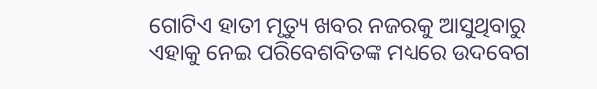ଗୋଟିଏ ହାତୀ ମୃତ୍ୟୁ ଖବର ନଜରକୁ ଆସୁଥିବାରୁ ଏହାକୁ ନେଇ ପରିବେଶବିତଙ୍କ ମଧ୍ୟରେ ଉଦବେଗ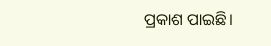ପ୍ରକାଶ ପାଇଛି।